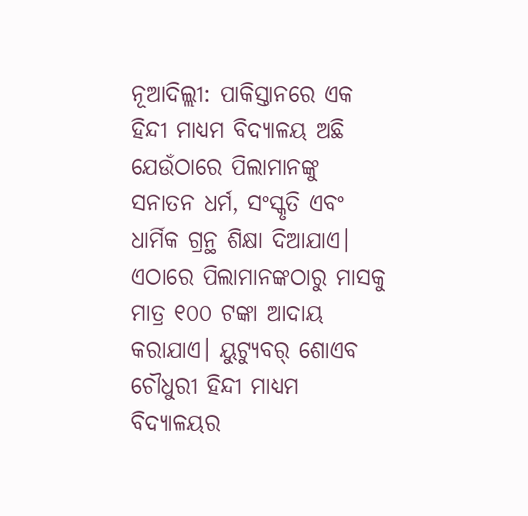ନୂଆଦିଲ୍ଲୀ: ପାକିସ୍ତାନରେ ଏକ ହିନ୍ଦୀ ମାଧ୍ୟମ ବିଦ୍ୟାଳୟ ଅଛି ଯେଉଁଠାରେ ପିଲାମାନଙ୍କୁ ସନାତନ ଧର୍ମ, ସଂସ୍କୃତି ଏବଂ ଧାର୍ମିକ ଗ୍ରନ୍ଥ ଶିକ୍ଷା ଦିଆଯାଏ। ଏଠାରେ ପିଲାମାନଙ୍କଠାରୁ ମାସକୁ ମାତ୍ର ୧୦୦ ଟଙ୍କା ଆଦାୟ କରାଯାଏ। ୟୁଟ୍ୟୁବର୍ ଶୋଏବ ଚୌଧୁରୀ ହିନ୍ଦୀ ମାଧ୍ୟମ ବିଦ୍ୟାଳୟର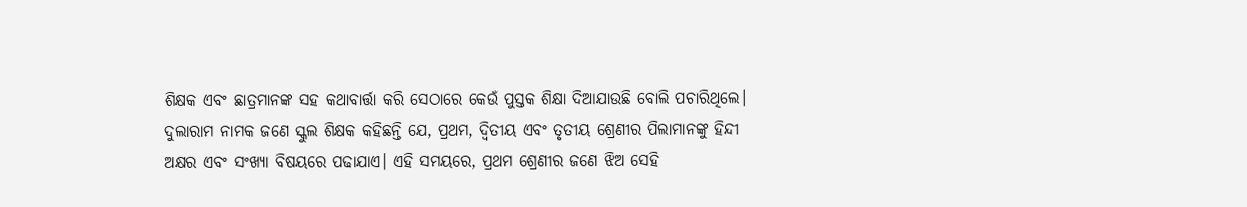ଶିକ୍ଷକ ଏବଂ ଛାତ୍ରମାନଙ୍କ ସହ କଥାବାର୍ତ୍ତା କରି ସେଠାରେ କେଉଁ ପୁସ୍ତକ ଶିକ୍ଷା ଦିଆଯାଉଛି ବୋଲି ପଚାରିଥିଲେ।
ଦୁଲାରାମ ନାମକ ଜଣେ ସ୍କୁଲ ଶିକ୍ଷକ କହିଛନ୍ତି ଯେ, ପ୍ରଥମ, ଦ୍ୱିତୀୟ ଏବଂ ତୃତୀୟ ଶ୍ରେଣୀର ପିଲାମାନଙ୍କୁ ହିନ୍ଦୀ ଅକ୍ଷର ଏବଂ ସଂଖ୍ୟା ବିଷୟରେ ପଢାଯାଏ। ଏହି ସମୟରେ, ପ୍ରଥମ ଶ୍ରେଣୀର ଜଣେ ଝିଅ ସେହି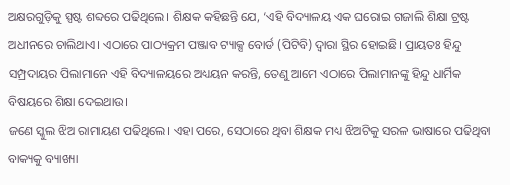ଅକ୍ଷରଗୁଡ଼ିକୁ ସ୍ପଷ୍ଟ ଶବ୍ଦରେ ପଢିଥିଲେ। ଶିକ୍ଷକ କହିଛନ୍ତି ଯେ, ‘ଏହି ବିଦ୍ୟାଳୟ ଏକ ଘରୋଇ ଗଜାଲି ଶିକ୍ଷା ଟ୍ରଷ୍ଟ ଅଧୀନରେ ଚାଲିଥାଏ। ଏଠାରେ ପାଠ୍ୟକ୍ରମ ପଞ୍ଜାବ ଟ୍ୟାକ୍ସ ବୋର୍ଡ (ପିଟିବି) ଦ୍ୱାରା ସ୍ଥିର ହୋଇଛି। ପ୍ରାୟତଃ ହିନ୍ଦୁ ସମ୍ପ୍ରଦାୟର ପିଲାମାନେ ଏହି ବିଦ୍ୟାଳୟରେ ଅଧ୍ୟୟନ କରନ୍ତି, ତେଣୁ ଆମେ ଏଠାରେ ପିଲାମାନଙ୍କୁ ହିନ୍ଦୁ ଧାର୍ମିକ ବିଷୟରେ ଶିକ୍ଷା ଦେଇଥାଉ।
ଜଣେ ସ୍କୁଲ ଝିଅ ରାମାୟଣ ପଢିଥିଲେ। ଏହା ପରେ, ସେଠାରେ ଥିବା ଶିକ୍ଷକ ମଧ୍ୟ ଝିଅଟିକୁ ସରଳ ଭାଷାରେ ପଢିଥିବା ବାକ୍ୟକୁ ବ୍ୟାଖ୍ୟା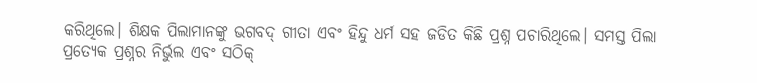କରିଥିଲେ। ଶିକ୍ଷକ ପିଲାମାନଙ୍କୁ ଭଗବଦ୍ ଗୀତା ଏବଂ ହିନ୍ଦୁ ଧର୍ମ ସହ ଜଡିତ କିଛି ପ୍ରଶ୍ନ ପଚାରିଥିଲେ। ସମସ୍ତ ପିଲା ପ୍ରତ୍ୟେକ ପ୍ରଶ୍ନର ନିର୍ଭୁଲ ଏବଂ ସଠିକ୍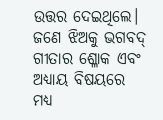ଉତ୍ତର ଦେଇଥିଲେ।
ଜଣେ ଝିଅକୁ ଭଗବଦ୍ ଗୀତାର ଶ୍ଳୋକ ଏବଂ ଅଧ୍ୟାୟ ବିଷୟରେ ମଧ୍ୟ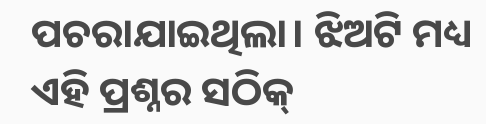ପଚରାଯାଇଥିଲା। ଝିଅଟି ମଧ୍ୟ ଏହି ପ୍ରଶ୍ନର ସଠିକ୍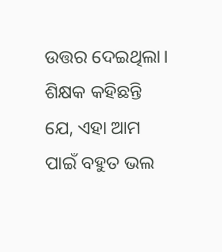ଉତ୍ତର ଦେଇଥିଲା। ଶିକ୍ଷକ କହିଛନ୍ତି ଯେ, ଏହା ଆମ ପାଇଁ ବହୁତ ଭଲ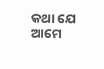କଥା ଯେ ଆମେ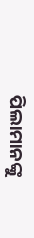ପିଲାମାନଙ୍କୁ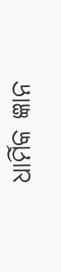ଧାର୍ମିକ ଜ୍ଞାନ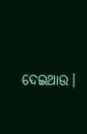ଦେଇଥାଉ।